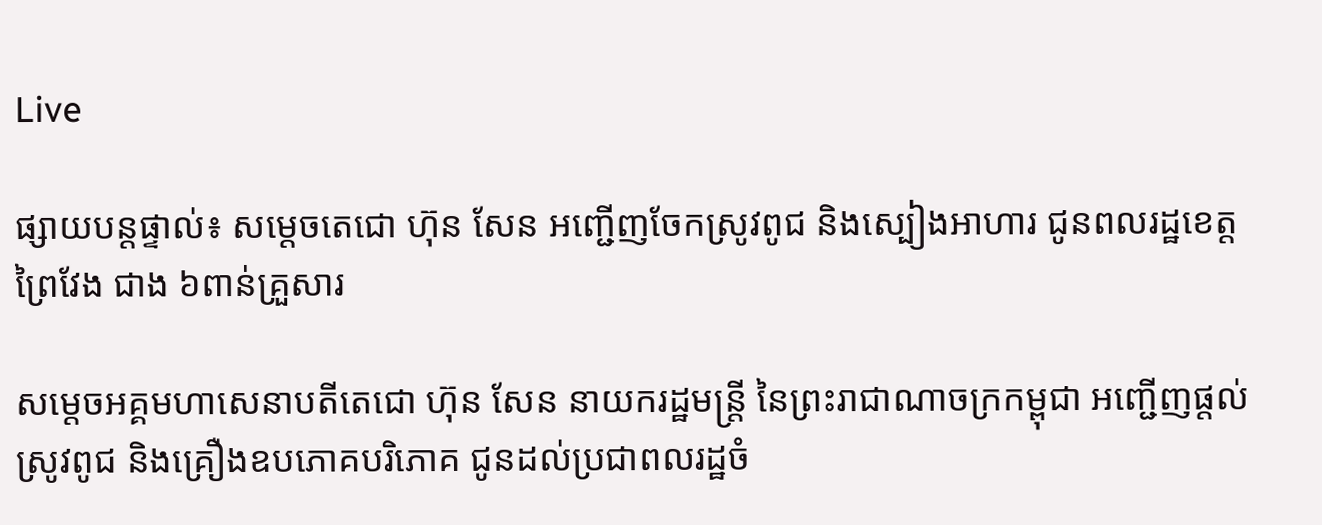Live

ផ្សាយបន្តផ្ទាល់៖ សម្តេចតេជោ ហ៊ុន សែន អញ្ជើញចែកស្រូវពូជ និងស្បៀងអាហារ ជូនពលរដ្ឋខេត្តព្រៃវែង ជាង ៦ពាន់គ្រួសារ

សម្តេចអគ្គមហាសេនាបតីតេជោ ហ៊ុន សែន នាយករដ្ឋមន្ត្រី នៃព្រះរាជាណាចក្រកម្ពុជា អញ្ជើញផ្តល់ស្រូវពូជ និងគ្រឿងឧបភោគបរិភោគ ជូនដល់ប្រជាពលរដ្ឋចំ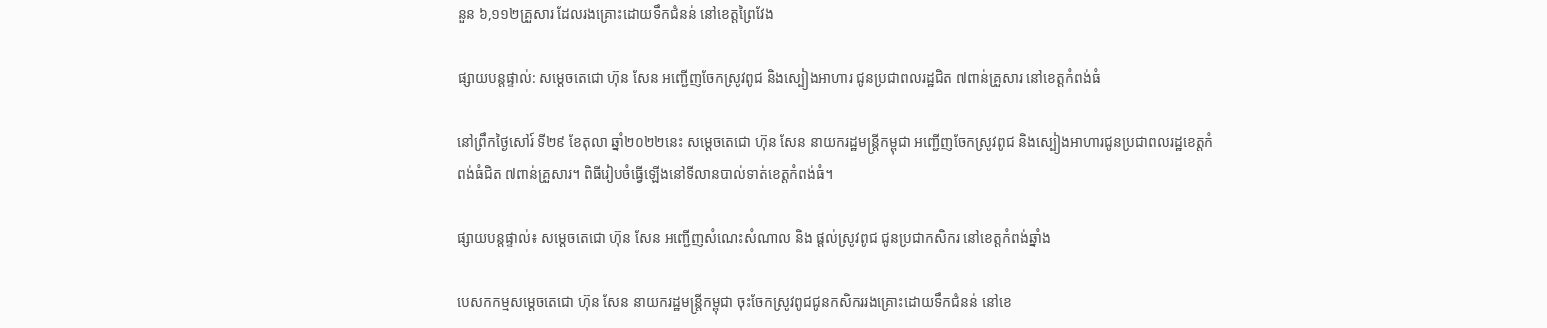នួន ៦,១១២គ្រួសារ ដែលរងគ្រោះដោយទឹកជំនន់ នៅខេត្តព្រៃវែង

ផ្សាយបន្តផ្ទាល់: សម្តេចតេជោ ហ៊ុន សែន អញ្ជើញចែកស្រូវពូជ និងស្បៀងអាហារ ជូនប្រជាពលរដ្ឋជិត ៧ពាន់គ្រួសារ នៅខេត្តកំពង់ធំ

នៅព្រឹកថ្ងៃសៅរ៍ ទី២៩ ខែតុលា ឆ្នាំ២០២២នេះ សម្តេចតេជោ ហ៊ុន សែន នាយករដ្ឋមន្ត្រីកម្ពុជា អញ្ជើញចែកស្រូវពូជ និងស្បៀងអាហារជូនប្រជាពលរដ្ឋខេត្តកំពង់ធំជិត ៧ពាន់គ្រួសារ។ ពិធីរៀបចំធ្វើឡើងនៅទីលានបាល់ទាត់ខេត្តកំពង់ធំ។

ផ្សាយបន្តផ្ទាល់៖ សម្តេចតេជោ ហ៊ុន សែន អញ្ជើញសំណេះសំណាល និង ផ្តល់ស្រូវពូជ ជូនប្រជាកសិករ នៅខេត្តកំពង់ឆ្នាំង

បេសកកម្មសម្តេចតេជោ ហ៊ុន សែន នាយករដ្ឋមន្ត្រីកម្ពុជា ចុះចែកស្រូវពូជជូនកសិកររងគ្រោះដោយទឹកជំនន់ នៅខេ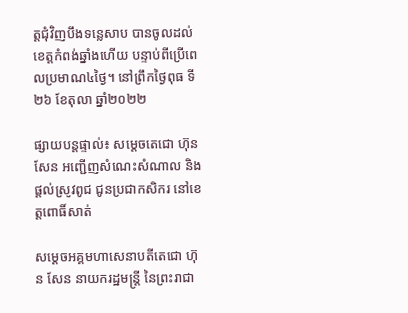ត្តជុំវិញបឹងទន្លេសាប បានចូលដល់ខេត្តកំពង់ឆ្នាំងហើយ បន្ទាប់ពីប្រើពេលប្រមាណ៤ថ្ងៃ។ នៅព្រឹកថ្ងៃពុធ ទី២៦ ខែតុលា ឆ្នាំ២០២២

ផ្សាយបន្តផ្ទាល់៖ សម្តេចតេជោ ហ៊ុន សែន អញ្ជើញសំណេះសំណាល និង ផ្តល់ស្រូវពូជ ជូនប្រជាកសិករ នៅខេត្តពោធិ៍សាត់

សម្តេចអគ្គមហាសេនាបតីតេជោ ហ៊ុន សែន នាយករដ្ឋមន្ត្រី នៃព្រះរាជា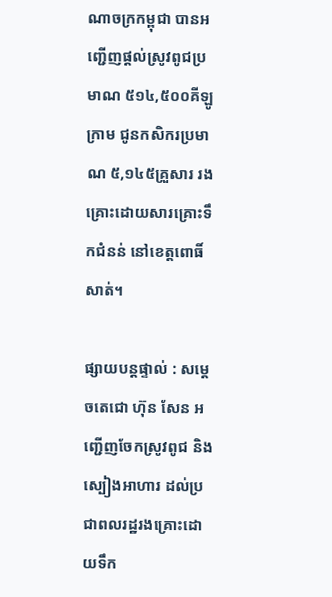ណាចក្រកម្ពុជា បានអញ្ជើញផ្តល់ស្រូវពូជប្រមាណ ៥១៤,៥០០គីឡូក្រាម ជូនកសិករប្រមាណ ៥,១៤៥គ្រួសារ រងគ្រោះដោយសារគ្រោះទឹកជំនន់ នៅខេត្តពោធិ៍សាត់។

ផ្សាយបន្តផ្ទាល់ : សម្ដេចតេជោ ហ៊ុន សែន អញ្ជើញចែកស្រូវពូជ និងស្បៀងអាហារ ដល់ប្រជាពលរដ្ឋរងគ្រោះដោយទឹក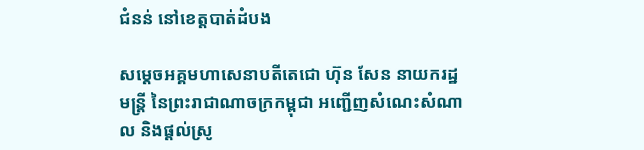ជំនន់ នៅខេត្តបាត់ដំបង

សម្ដេចអគ្គមហាសេនាបតីតេជោ ហ៊ុន សែន នាយករដ្ឋមន្ត្រី នៃព្រះរាជាណាចក្រកម្ពុជា អញ្ជើញសំណេះសំណាល និងផ្តល់ស្រូ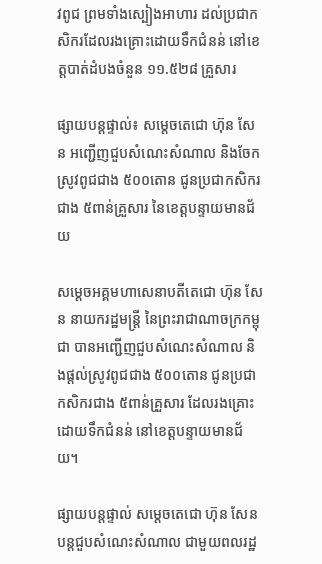វពូជ ព្រមទាំងស្បៀងអាហារ ដល់ប្រជាកសិករដែលរងគ្រោះដោយទឹកជំនន់ នៅខេត្តបាត់ដំបងចំនួន ១១.៥២៨ គ្រួសារ

ផ្សាយបន្តផ្ទាល់៖ សម្តេចតេជោ ហ៊ុន សែន អញ្ជើញជួបសំណេះសំណាល និងចែកស្រូវពូជជាង ៥០០តោន ជូនប្រជាកសិករជាង ៥ពាន់គ្រួសារ នៃខេត្តបន្ទាយមានជ័យ

សម្តេចអគ្គមហាសេនាបតីតេជោ ហ៊ុន សែន នាយករដ្ឋមន្ត្រី នៃព្រះរាជាណាចក្រកម្ពុជា បានអញ្ជើញជួបសំណេះសំណាល និងផ្តល់ស្រូវពូជជាង ៥០០តោន ជូនប្រជាកសិករជាង ៥ពាន់គ្រួសារ ដែលរងគ្រោះដោយទឹកជំនន់ នៅខេត្តបន្ទាយមានជ័យ។

ផ្សាយបន្តផ្ទាល់ សម្តេចតេជោ ហ៊ុន សែន បន្តជួបសំណេះសំណាល ជាមួយពលរដ្ឋ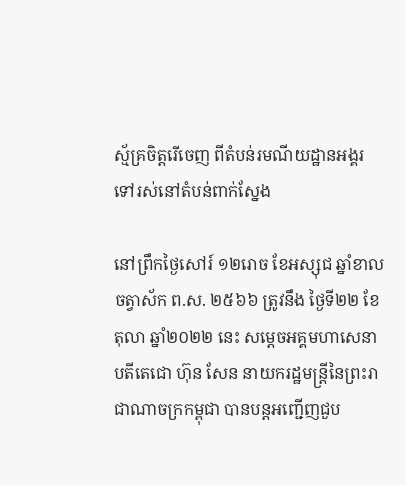ស្ម័គ្រចិត្តរើចេញ ពីតំបន់រមណីយដ្ឋានអង្គរ ទៅរស់នៅតំបន់ពាក់ស្នែង

នៅព្រឹកថ្ងៃសៅរ៍ ១២រោច ខែអស្សុជ ឆ្នាំខាល ចត្វាស័ក ព.ស. ២៥៦៦ ត្រូវនឹង ថ្ងៃទី២២ ខែតុលា ឆ្នាំ២០២២ នេះ សម្តេចអគ្គមហាសេនាបតីតេជោ ហ៊ុន សែន នាយករដ្ឋមន្ត្រីនៃព្រះរាជាណាចក្រកម្ពុជា បានបន្តអញ្ជើញជួប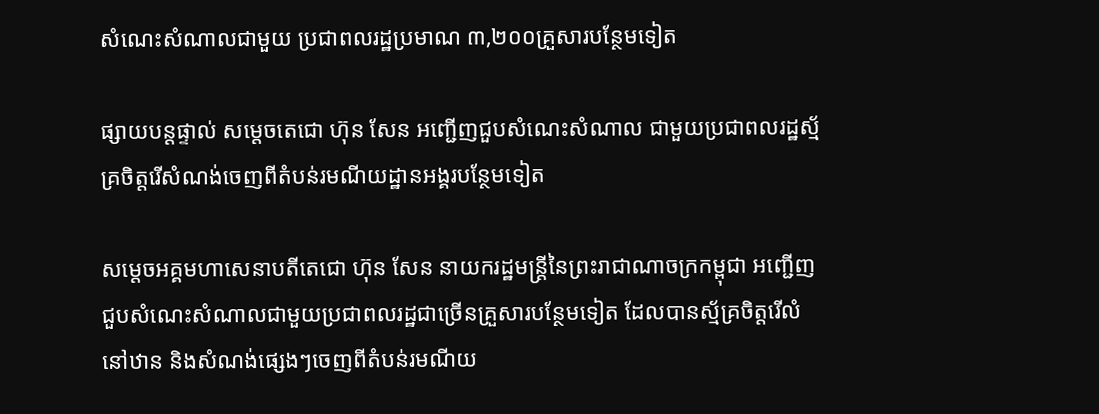សំណេះសំណាលជាមួយ ប្រជាពលរដ្ឋប្រមាណ ៣,២០០គ្រួសារបន្ថែមទៀត

ផ្សាយបន្តផ្ទាល់ សម្តេចតេជោ ហ៊ុន សែន អញ្ជើញជួបសំណេះសំណាល ជាមួយប្រជាពលរដ្ឋស្ម័គ្រចិត្តរើសំណង់ចេញពីតំបន់រមណីយដ្ឋានអង្គរបន្ថែមទៀត

សម្តេចអគ្គមហាសេនាបតីតេជោ ហ៊ុន សែន នាយករដ្ឋមន្ត្រីនៃព្រះរាជាណាចក្រកម្ពុជា អញ្ជើញជួបសំណេះសំណាលជាមួយប្រជាពលរដ្ឋជាច្រើនគ្រួសារបន្ថែមទៀត ដែលបានស្ម័គ្រចិត្តរើលំនៅឋាន និងសំណង់ផ្សេងៗចេញពីតំបន់រមណីយ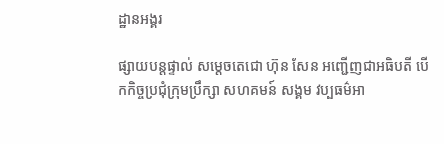ដ្ឋានអង្គរ

ផ្សាយបន្តផ្ទាល់ សម្តេចតេជោ ហ៊ុន សែន អញ្ជើញជាអធិបតី បើកកិច្ចប្រជុំក្រុមប្រឹក្សា សហគមន៍ សង្គម វប្បធម៌អា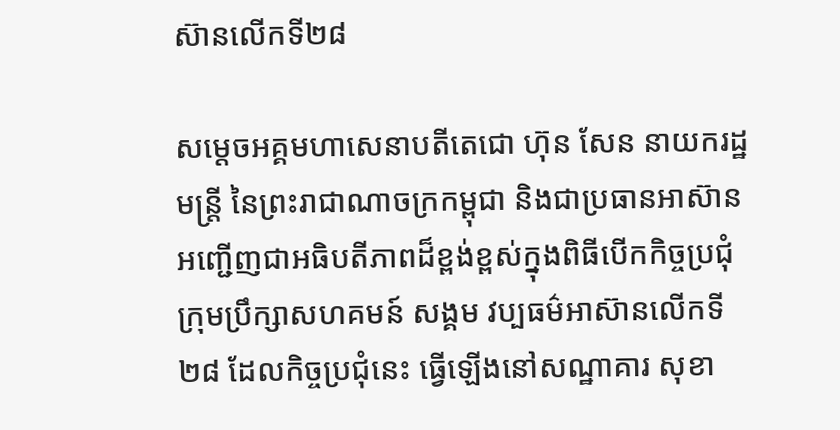ស៊ានលើកទី២៨

សម្តេចអគ្គមហាសេនាបតីតេជោ ហ៊ុន សែន នាយករដ្ឋមន្ត្រី នៃព្រះរាជាណាចក្រកម្ពុជា និងជាប្រធានអាស៊ាន អញ្ជើញជាអធិបតីភាពដ៏ខ្ពង់ខ្ពស់ក្នុងពិធីបើកកិច្ចប្រជុំក្រុមប្រឹក្សាសហគមន៍ សង្គម វប្បធម៌អាស៊ានលើកទី២៨ ដែលកិច្ចប្រជុំនេះ ធ្វើឡើងនៅសណ្ឋាគារ សុខា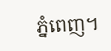ភ្នំពេញ។